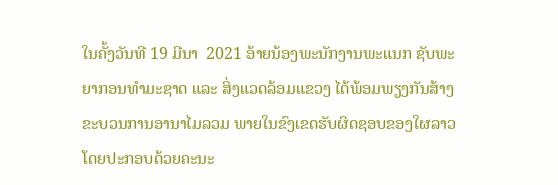ໃນຄັ້ງວັນທີ 19 ມີນາ  2021 ອ້າຍນ້ອງພະນັກງານພະແນກ ຊັບພະຍາກອນທຳມະຊາດ ແລະ ສິ່ງແວດລ້ອມແຂວງ ໄດ້ພ້ອມພຽງກັນສ້າງຂະບວນການອານາໄມລວມ ພາຍໃນຂົງເຂດຮັບຜິດຊອບຂອງໃຜລາວ ໂດຍປະກອບດ້ວຍຄະນະ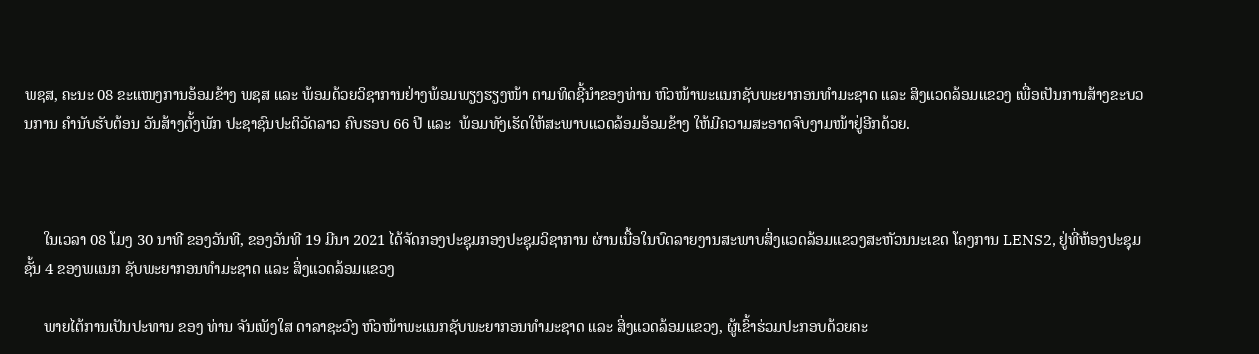ພຊສ, ຄະນະ 08 ຂະແໜງການອ້ອມຂ້າງ ພຊສ ແລະ ພ້ອມດ້ວຍວິຊາການຢ່າງພ້ອມພຽງຮຽງໜ້າ ຕາມທິດຊີ້ນຳຂອງທ່ານ ຫົວໜ້າພະແນກຊັບພະຍາກອນທຳມະຊາດ ແລະ ສິງແວດລ້ອມແຂວງ ເພື່ອເປັນການສ້າງຂະບວນການ ຄໍານັບຮັບຕ້ອນ ວັນສ້າງຕັ້ງພັກ ປະຊາຊົນປະຕິວັດລາວ ຄົບຮອບ 66 ປີ ແລະ  ພ້ອມທັງເຮັດໃຫ້ສະພາບແວດລ້ອມອ້ອມຂ້າງ ໃຫ້ມີຄວາມສະອາດຈົບງາມໜ້າຢູ່ອີກດ້ວຍ.



     ໃນເວລາ 08 ໂມງ 30 ນາທີ ຂອງວັນທີ, ຂອງວັນທີ 19 ມີນາ 2021 ໄດ້ຈັດກອງປະຊຸມກອງປະຊຸມວິຊາການ ຜ່ານເນື້ອໃນບົດລາຍງານສະພາບສິ່ງແວດລ້ອມແຂວງສະຫັວນນະເຂດ ໂຄງການ LENS2, ຢູ່ທີ່ຫ້ອງປະຊຸມ ຊັ້ນ 4 ຂອງພແນກ ຊັບພະຍາກອນທຳມະຊາດ ແລະ ສິ່ງແວດລ້ອມແຂວງ

     ພາຍໄຕ້ການເປັນປະທານ ຂອງ ທ່ານ ຈັນເພັງໃສ ດາລາຊະວົງ ຫົວໜ້າພະແນກຊັບພະຍາກອນທຳມະຊາດ ແລະ ສິ່ງແວດລ້ອມແຂວງ, ຜູ້ເຂົ້າຮ່ວມປະກອບດ້ວຍຄະ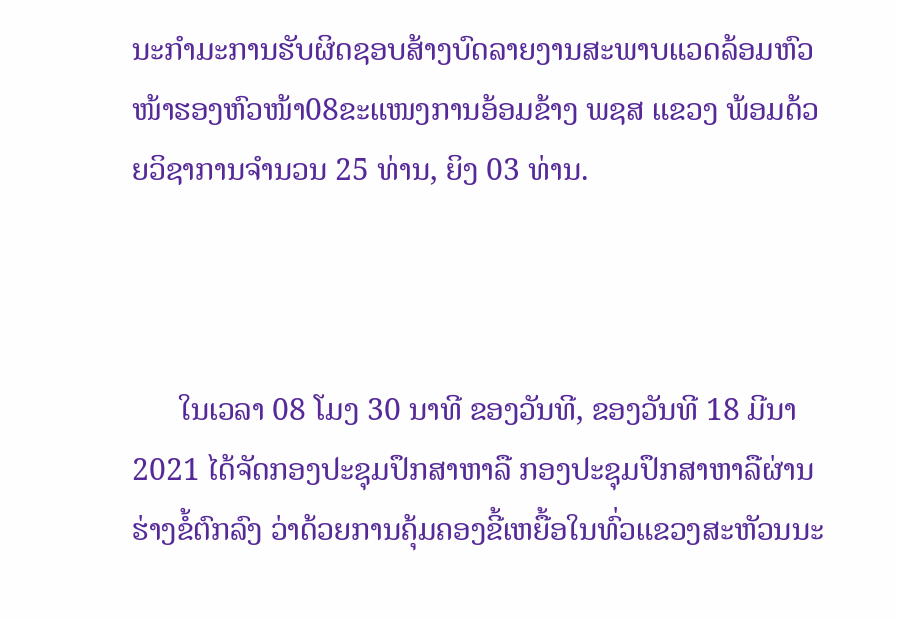ນະກຳມະການຮັບຜິດຊອບສ້າງບົດລາຍງານສະພາບແວດລ້ອມຫົວໜ້າຮອງຫົວໜ້າ08ຂະແໜງການອ້ອມຂ້າງ ພຊສ ແຂວງ ພ້ອມດ້ວຍວິຊາການຈຳນວນ 25 ທ່ານ, ຍິງ 03 ທ່ານ.



      ໃນເວລາ 08 ໂມງ 30 ນາທີ ຂອງວັນທີ, ຂອງວັນທີ 18 ມີນາ 2021 ໄດ້ຈັດກອງປະຊຸມປຶກສາຫາລື ກອງປະຊຸມປຶກສາຫາລືຜ່ານຮ່າງຂໍ້ຕົກລົງ ວ່າດ້ວຍການຄຸ້ມຄອງຂີ້ເຫຍື້ອໃນທົ່ວແຂວງສະຫັວນນະ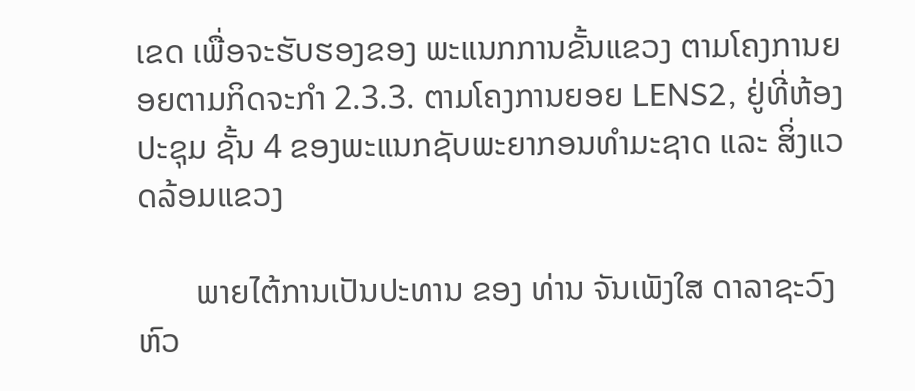ເຂດ ເພື່ອຈະຮັບຮອງຂອງ ພະແນກການຂັ້ນແຂວງ ຕາມໂຄງການຍອຍຕາມກິດຈະກຳ 2.3.3. ຕາມໂຄງການຍອຍ LENS2, ຢູ່ທີ່ຫ້ອງປະຊຸມ ຊັ້ນ 4 ຂອງພະແນກຊັບພະຍາກອນທຳມະຊາດ ແລະ ສິ່ງແວດລ້ອມແຂວງ

       ພາຍໄຕ້ການເປັນປະທານ ຂອງ ທ່ານ ຈັນເພັງໃສ ດາລາຊະວົງ ຫົວ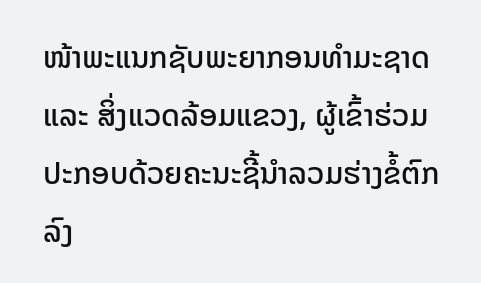ໜ້າພະແນກຊັບພະຍາກອນທຳມະຊາດ ແລະ ສິ່ງແວດລ້ອມແຂວງ, ຜູ້ເຂົ້າຮ່ວມປະກອບດ້ວຍຄະນະຊີ້ນຳລວມຮ່າງຂໍ້ຕົກລົງ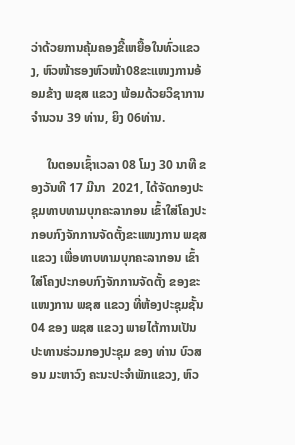ວ່າດ້ວຍການຄຸ້ມຄອງຂີ້ເຫຍື້ອໃນທົ່ວແຂວງ, ຫົວໜ້າຮອງຫົວໜ້າ08ຂະແໜງການອ້ອມຂ້າງ ພຊສ ແຂວງ ພ້ອມດ້ວຍວິຊາການຈຳນວນ 39 ທ່ານ, ຍິງ 06ທ່ານ.

     ໃນຕອນເຊົ້າເວລາ 08 ໂມງ 30 ນາທີ ຂອງວັນທີ 17 ມີນາ  2021, ໄດ້ຈັດກອງປະຊຸມທາບທາມບຸກຄະລາກອນ ເຂົ້າໃສ່ໂຄງປະກອບກົງຈັກການຈັດຕັ້ງຂະແໜງການ ພຊສ ແຂວງ ເພື່ອທາບທາມບຸກຄະລາກອນ ເຂົ້າໃສ່ໂຄງປະກອບກົງຈັກການຈັດຕັ້ງ ຂອງຂະແໜງການ ພຊສ ແຂວງ ທີ່ຫ້ອງປະຊຸມຊັ້ນ 04 ຂອງ ພຊສ ແຂວງ ພາຍໄຕ້ການເປັນປະທານຮ່ວມກອງປະຊຸມ ຂອງ ທ່ານ ບົວສອນ ມະຫາວົງ ຄະນະປະຈໍາພັກແຂວງ, ຫົວ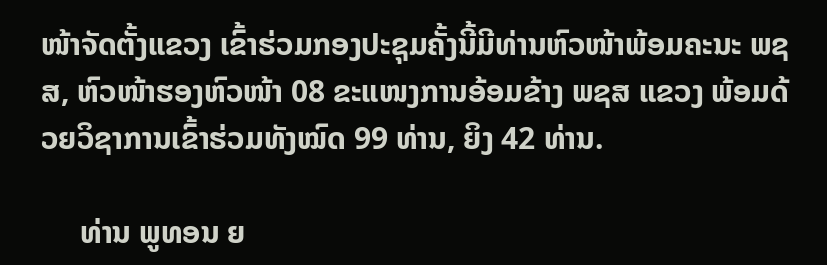ໜ້າຈັດຕັ້ງແຂວງ ເຂົ້າຮ່ວມກອງປະຊຸມຄັ້ງນີ້ມີທ່ານຫົວໜ້າພ້ອມຄະນະ ພຊສ, ຫົວໜ້າຮອງຫົວໜ້າ 08 ຂະແໜງການອ້ອມຂ້າງ ພຊສ ແຂວງ ພ້ອມດ້ວຍວິຊາການເຂົ້າຮ່ວມທັງໝົດ 99 ທ່ານ, ຍິງ 42 ທ່ານ.

     ທ່ານ ພູທອນ ຍ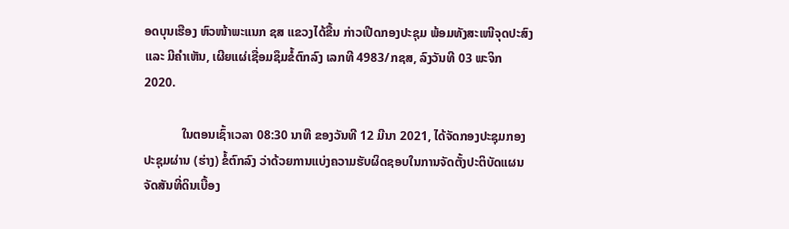ອດບຸນເຮືອງ ຫົວໜ້າພະແນກ ຊສ ແຂວງໄດ້ຂື້ນ ກ່າວເປີດກອງປະຊຸມ ພ້ອມທັງສະເໜີຈຸດປະສົງແລະ ມີຄຳເຫັນ, ເຜີຍແຜ່ເຊື່ອມຊຶມຂໍ້ຕົກລົງ ເລກທີ 4983/ກຊສ, ລົງວັນທີ 03 ພະຈິກ 2020.

            ໃນຕອນເຊົ້າເວລາ 08:30 ນາທີ ຂອງວັນທີ 12 ມີນາ 2021, ໄດ້ຈັດກອງປະຊຸມກອງປະຊຸມຜ່ານ (ຮ່າງ) ຂໍ້ຕົກລົງ ວ່າດ້ວຍການແບ່ງຄວາມຮັບຜິດຊອບໃນການຈັດຕັ້ງປະຕິບັດແຜນຈັດສັນທີ່ດິນເບື້ອງ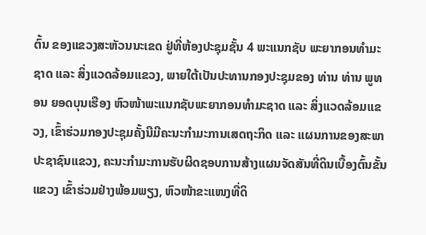ຕົ້ນ ຂອງແຂວງສະຫັວນນະເຂດ ຢູ່ທີ່ຫ້ອງປະຊຸມຊັ້ນ 4 ພະແນກຊັບ ພະຍາກອນທຳມະຊາດ ແລະ ສິ່ງແວດລ້ອມແຂວງ, ພາຍໃຕ້ເປັນປະທານກອງປະຊຸມຂອງ ທ່ານ ທ່ານ ພູທອນ ຍອດບຸນເຮືອງ ຫົວໜ້າພະແນກຊັບພະຍາກອນທໍາມະຊາດ ແລະ ສິ່ງແວດລ້ອມແຂວງ, ເຂົ້າຮ່ວມກອງປະຊຸມຄັ້ງນີມີຄະນະກຳມະການເສດຖະກິດ ແລະ ແຜນການຂອງສະພາປະຊາຊົນແຂວງ, ຄະນະກຳມະການຮັບຜິດຊອບການສ້າງແຜນຈັດສັນທີ່ດິນເບື້ອງຕົ້ນຂັ້ນແຂວງ ເຂົ້າຮ່ວມຢ່າງພ້ອມພຽງ, ຫົວໜ້າຂະແໜງທີ່ດິ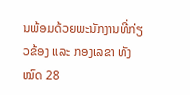ນພ້ອມດ້ວຍພະນັກງານທີ່ກ່ຽວຂ້ອງ ແລະ ກອງເລຂາ ທັງໝົດ 28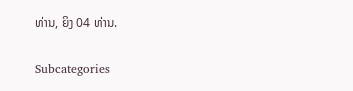ທ່ານ, ຍິງ 04 ທ່ານ.

Subcategories